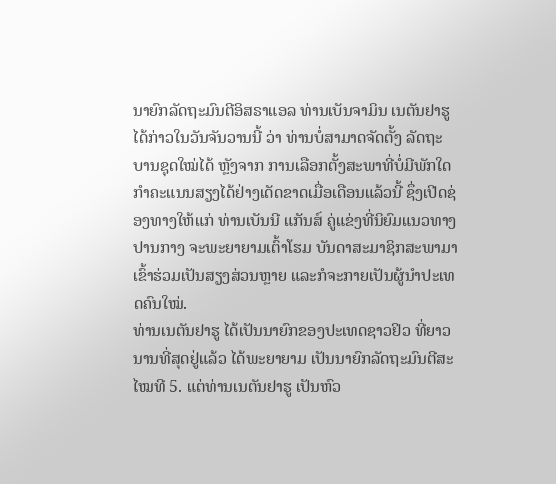ນາຍົກລັດຖະມົນຕີອິສຣາແອລ ທ່ານເບັນຈາມິນ ເນຕັນຢາຮູ ໄດ້ກ່າວໃນວັນຈັນວານນີ້ ວ່າ ທ່ານບໍ່ສາມາດຈັດຕັ້ງ ລັດຖະບານຊຸດໃໝ່ໄດ້ ຫຼັງຈາກ ການເລືອກຕັ້ງສະພາທີ່ບໍ່ມີພັກໃດກຳຄະແນນສຽງໄດ້ຢ່າງເດັດຂາດເມື່ອເດືອນແລ້ວນີ້ ຊຶ່ງເປີດຊ່ອງທາງໃຫ້ແກ່ ທ່ານເບັນນີ ແກັນສ໌ ຄູ່ແຂ່ງທີ່ນິຍົມແນວທາງປານກາງ ຈະພະຍາຍາມເຕົ້າໂຮມ ບັນດາສະມາຊິກສະພາມາເຂົ້າຮ່ວມເປັນສຽງສ່ວນຫຼາຍ ແລະກໍຈະກາຍເປັນຜູ້ນຳປະເທດຄົນໃໝ່.
ທ່ານເນຕັນຢາຮູ ໄດ້ເປັນນາຍົກຂອງປະເທດຊາວຢິວ ທີ່ຍາວນານທີ່ສຸດຢູ່ແລ້ວ ໄດ້ພະຍາຍາມ ເປັນນາຍົກລັດຖະມົນຕີສະໄໝທີ 5. ແຕ່ທ່ານເນຕັນຢາຮູ ເປັນຫົວ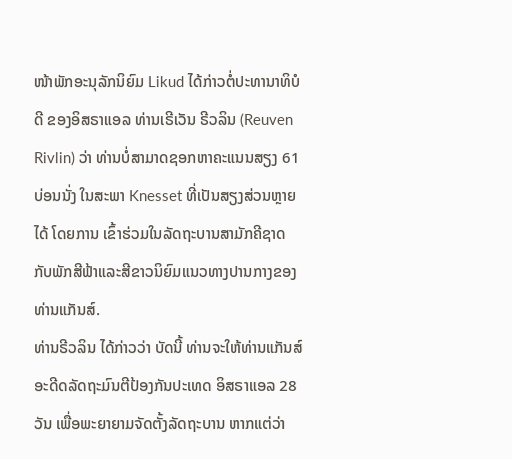ໜ້າພັກອະນຸລັກນິຍົມ Likud ໄດ້ກ່າວຕໍ່ປະທານາທິບໍດີ ຂອງອິສຣາແອລ ທ່ານເຣີເວັນ ຣີວລິນ (Reuven Rivlin) ວ່າ ທ່ານບໍ່ສາມາດຊອກຫາຄະແນນສຽງ 61 ບ່ອນນັ່ງ ໃນສະພາ Knesset ທີ່ເປັນສຽງສ່ວນຫຼາຍໄດ້ ໂດຍການ ເຂົ້າຮ່ວມໃນລັດຖະບານສາມັກຄີຊາດ ກັບພັກສີຟ້າແລະສີຂາວນິຍົມແນວທາງປານກາງຂອງທ່ານແກັນສ໌.
ທ່ານຣີວລິນ ໄດ້ກ່າວວ່າ ບັດນີ້ ທ່ານຈະໃຫ້ທ່ານແກັນສ໌ ອະດີດລັດຖະມົນຕີປ້ອງກັນປະເທດ ອິສຣາແອລ 28 ວັນ ເພື່ອພະຍາຍາມຈັດຕັ້ງລັດຖະບານ ຫາກແຕ່ວ່າ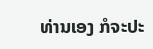ທ່ານເອງ ກໍຈະປະ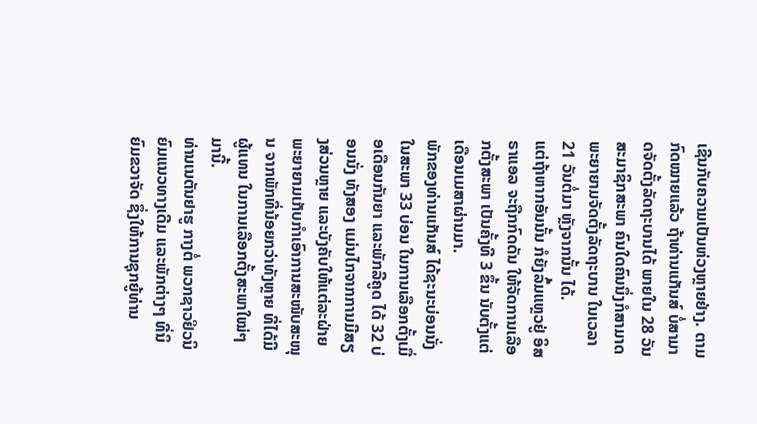ເຊີນກັບຄວາມເປັນຫ່ວງຫຼາຍຢ່າງ. ຕາມກົດໝາຍແລ້ວ ຖ້າທ່ານແກັນສ໌ ບໍ່ສາມາດຈັດຕັ້ງລັດຖະບານໄດ້ ພາຍໃນ 28 ວັນ ສະມາຊິກສະພາ ຄົນໃດຄົນນຶ່ງກໍສາມາດພະຍາຍາມຈັດຕັ້ງລັດຖະບານ ໃນເວລາ 21 ວັນຕໍ່ມາ ຫຼັງຈາກນັ້ນ ໄດ້.
ແຕ່ຖ້າຫາກອັນນັ້ນ ກໍຍັງລົ້ມແຫຼວຢູ່ ອິສຣາແອລ ຈະຖືກກົດດັນ ໃຫ້ຈັດການເລືອກຕັ້ງສະພາ ເປັນຄັ້ງທີ 3 ຂຶ້ນ ນັບຕັ້ງແຕ່ເດືອນເມສາຜ່ານມາ.
ພັກຂອງທ່ານແກັນສ໌ ໄດ້ຊະນະບ່ອນນັ່ງໃນສະພາ 33 ບ່ອນ ໃນການເລືອກຕັ້ງເມື່ອເດືອນກັນຍາ ແລະພັກລີຄູດ ໄດ້ 32 ບ່ອນນັ່ງ ທັງສອງ ແມ່ນໄກຈາກການມີສຽງສ່ວນຫຼາຍ ແລະບັງຄັບໃຫ້ແຕ່ລະຝ່າຍ ພະຍາຍາມເກັບກຳເອົາການສະໜັບສະໜຸນ ຈາກພັກທີ່ນ້ອຍກວ່າທັງຫຼາຍ ທີ່ໄດ້ມີຜູ້ແທນ ໃນການເລືອກຕັ້ງສະພາໃໝ່ໆມານີ້.
ທ່ານເນຕັນຢາຮູ ກາງຕໍ່ ພວກຊາວຢິວນິຍົມແນວທາງເດີມ ແລະພັກຕ່າງໆ ທີ່ນິຍົມຂວາຈັດ ຊຶ່ງໃຫ້ການຊຸກຍູ້ທ່ານ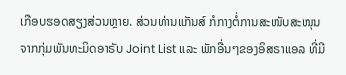ເກືອບຮອດສຽງສ່ວນຫຼາຍ. ສ່ວນທ່ານແກັນສ໌ ກໍກາງຕໍ່ການສະໜັບສະໜຸນ ຈາກກຸ່ມພັນທະມິດອາຣັບ Joint List ແລະ ພັກອື່ນໆຂອງອິສຣາແອລ ທີ່ມີ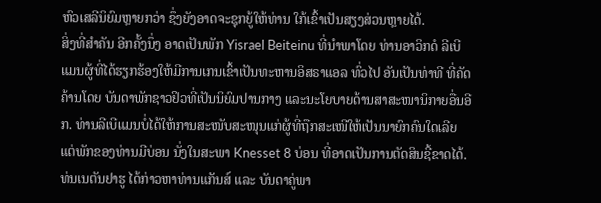ຫົວເສລີນິຍົມຫຼາຍກວ່າ ຊຶ່ງຍັງອາດຈະຊຸກຍູ້ໃຫ້ທ່ານ ໃກ້ເຂົ້າເປັນສຽງສ່ວນຫຼາຍໄດ້.
ສິ່ງທີ່ສຳຄັນ ອີກຄັ້ງນຶ່ງ ອາດເປັນພັກ Yisrael Beiteinu ທີ່ນຳພາໂດຍ ທ່ານອາວິກດໍ ລີເບີແມນຜູ້ທີ່ໄດ້ຮຽກຮ້ອງໃຫ້ມີການເກນເຂົ້າເປັນທະຫານອິສຣາແອລ ທົ່ວໄປ ອັນເປັນທ່າທີ ທີ່ຄັດຄ້ານໂດຍ ບັນດາພັກຊາວຢິວທີ່ເປັນນິຍົມປານກາງ ແລະນະໂຍບາຍດ້ານສາສະໜານິກາຍອື່ນອີກ. ທ່ານລີເບີແມນບໍ່ໄດ້ໃຫ້ການສະໜັບສະໜຸນແກ່ຜູ້ທີ່ຖືກສະເໜີໃຫ້ເປັນນາຍົກຄົນໃດເລີຍ ແຕ່ພັກຂອງທ່ານມີບ່ອນ ນັ່ງໃນສະພາ Knesset 8 ບ່ອນ ທີ່ອາດເປັນການຕັດສິນຊີ້ຂາດໄດ້.
ທ່ນເນຕັນຢາຮູ ໄດ້ກ່າວຫາທ່ານແກັນສ໌ ແລະ ບັນດາຄູ່ພາ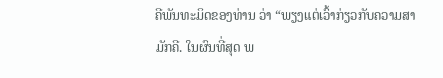ຄີພັນທະມິດຂອງທ່ານ ວ່າ “ພຽງແຕ່ເວົ້າກ່ຽວກັບຄວາມສາມັກຄີ. ໃນຜົນທີ່ສຸດ ພ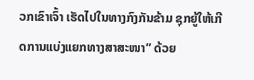ວກເຂົາເຈົ້າ ເຮັດໄປໃນທາງກົງກັນຂ້າມ ຊຸກຍູ້ໃຫ້ເກີດການແບ່ງແຍກທາງສາສະໜາ” ດ້ວຍ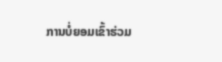ການບໍ່ຍອມເຂົ້າຮ່ວມ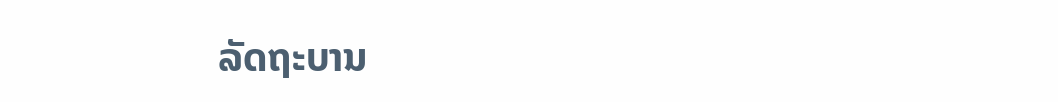ລັດຖະບານ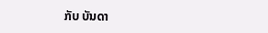ກັບ ບັນດາ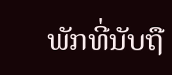ພັກທີ່ນັບຖື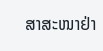ສາສະໜາຢ່າ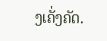ງເຄັ່ງຄັດ.